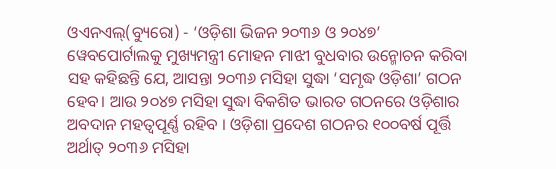ଓଏନଏଲ୍(ବ୍ୟୁରୋ) - ‘ଓଡ଼ିଶା ଭିଜନ ୨୦୩୬ ଓ ୨୦୪୭’ ୱେବପୋର୍ଟାଲକୁ ମୁଖ୍ୟମନ୍ତ୍ରୀ ମୋହନ ମାଝୀ ବୁଧବାର ଉନ୍ମୋଚନ କରିବା ସହ କହିଛନ୍ତି ଯେ, ଆସନ୍ତା ୨୦୩୬ ମସିହା ସୁଦ୍ଧା ‘ସମୃଦ୍ଧ ଓଡ଼ିଶା’ ଗଠନ ହେବ। ଆଉ ୨୦୪୭ ମସିହା ସୁଦ୍ଧା ବିକଶିତ ଭାରତ ଗଠନରେ ଓଡ଼ିଶାର ଅବଦାନ ମହତ୍ୱପୂର୍ଣ୍ଣ ରହିବ । ଓଡ଼ିଶା ପ୍ରଦେଶ ଗଠନର ୧୦୦ବର୍ଷ ପୂର୍ତ୍ତି ଅର୍ଥାତ୍ ୨୦୩୬ ମସିହା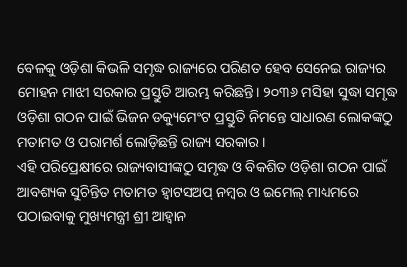ବେଳକୁ ଓଡ଼ିଶା କିଭଳି ସମୃଦ୍ଧ ରାଜ୍ୟରେ ପରିଣତ ହେବ ସେନେଇ ରାଜ୍ୟର ମୋହନ ମାଝୀ ସରକାର ପ୍ରସ୍ତୁତି ଆରମ୍ଭ କରିଛନ୍ତି। ୨୦୩୬ ମସିହା ସୁଦ୍ଧା ସମୃଦ୍ଧ ଓଡ଼ିଶା ଗଠନ ପାଇଁ ଭିଜନ ଡକ୍ୟୁମେଂଟ ପ୍ରସ୍ତୁତି ନିମନ୍ତେ ସାଧାରଣ ଲୋକଙ୍କଠୁ ମତାମତ ଓ ପରାମର୍ଶ ଲୋଡ଼ିଛନ୍ତି ରାଜ୍ୟ ସରକାର ।
ଏହି ପରିପ୍ରେକ୍ଷୀରେ ରାଜ୍ୟବାସୀଙ୍କଠୁ ସମୃଦ୍ଧ ଓ ବିକଶିତ ଓଡ଼ିଶା ଗଠନ ପାଇଁ ଆବଶ୍ୟକ ସୁଚିନ୍ତିତ ମତାମତ ହ୍ୱାଟସଅପ୍ ନମ୍ବର ଓ ଇମେଲ୍ ମାଧ୍ୟମରେ ପଠାଇବାକୁ ମୁଖ୍ୟମନ୍ତ୍ରୀ ଶ୍ରୀ ଆହ୍ୱାନ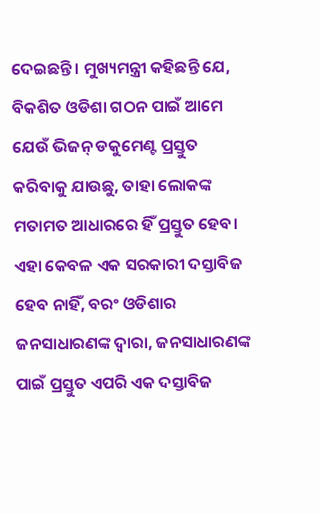ଦେଇଛନ୍ତି । ମୁଖ୍ୟମନ୍ତ୍ରୀ କହିଛନ୍ତି ଯେ, ବିକଶିତ ଓଡିଶା ଗଠନ ପାଇଁ ଆମେ ଯେଉଁ ଭିଜନ୍ ଡକୁମେଣ୍ଟ ପ୍ରସ୍ତୁତ କରିବାକୁ ଯାଉଛୁ, ତାହା ଲୋକଙ୍କ ମତାମତ ଆଧାରରେ ହିଁ ପ୍ରସ୍ତୁତ ହେବ। ଏହା କେବଳ ଏକ ସରକାରୀ ଦସ୍ତାବିଜ ହେବ ନାହିଁ, ବରଂ ଓଡିଶାର ଜନସାଧାରଣଙ୍କ ଦ୍ୱାରା, ଜନସାଧାରଣଙ୍କ ପାଇଁ ପ୍ରସ୍ତୁତ ଏପରି ଏକ ଦସ୍ତାବିଜ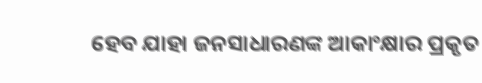ହେବ ଯାହା ଜନସାଧାରଣଙ୍କ ଆକାଂକ୍ଷାର ପ୍ରକୃତ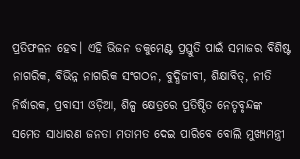ପ୍ରତିଫଳନ ହେବ। ଏହି ଭିଜନ ଡକୁମେଣ୍ଟ ପ୍ରସ୍ତୁତି ପାଇଁ ସମାଜର ବିଶିଷ୍ଟ ନାଗରିକ, ବିଭିନ୍ନ ନାଗରିକ ସଂଗଠନ, ବୁଦ୍ଧିଜୀବୀ, ଶିକ୍ଷାବିତ୍, ନୀତି ନିର୍ଦ୍ଧାରକ, ପ୍ରବାସୀ ଓଡ଼ିଆ, ଶିଳ୍ପ କ୍ଷେତ୍ରରେ ପ୍ରତିଷ୍ଠିତ ନେତୃବୃନ୍ଦଙ୍କ ସମେତ ସାଧାରଣ ଜନତା ମତାମତ ଦେଇ ପାରିବେ ବୋଲି ମୁଖ୍ୟମନ୍ତ୍ରୀ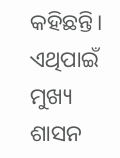କହିଛନ୍ତି। ଏଥିପାଇଁ ମୁଖ୍ୟ ଶାସନ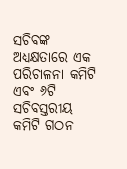ସଚିବଙ୍କ ଅଧ୍ୟକ୍ଷତାରେ ଏକ ପରିଚାଳନା କମିଟି ଏବଂ ୬ଟି ସଚିବସ୍ତରୀୟ କମିଟି ଗଠନ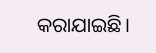କରାଯାଇଛି।